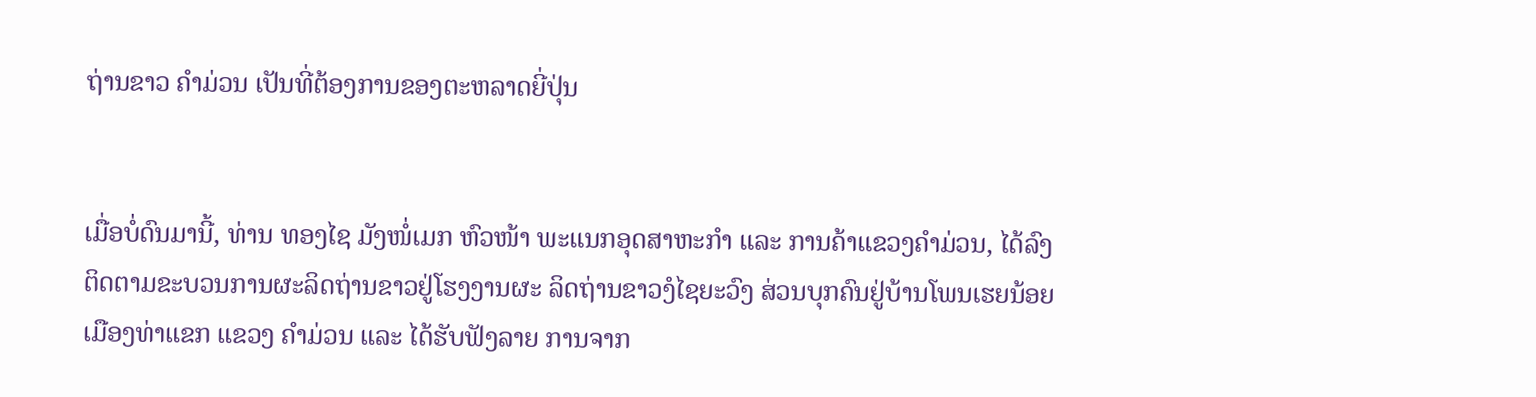ຖ່ານຂາວ ຄຳມ່ວນ ເປັນທີ່ຕ້ອງການຂອງຕະຫລາດຍີ່ປຸ່ນ


ເມື່ອບໍ່ດົນມານີ້, ທ່ານ ທອງໄຊ ມັງໜໍ່ເມກ ຫົວໜ້າ ພະແນກອຸດສາຫະກໍາ ແລະ ການຄ້າແຂວງຄໍາມ່ວນ, ໄດ້ລົງຕິດຕາມຂະບວນການຜະລິດຖ່ານຂາວຢູ່ໂຮງງານຜະ ລິດຖ່ານຂາວງໍໄຊຍະວົງ ສ່ວນບຸກຄົນຢູ່ບ້ານໂພນເຮຍນ້ອຍ ເມືອງທ່າແຂກ ແຂວງ ຄໍາມ່ວນ ແລະ ໄດ້ຮັບຟັງລາຍ ການຈາກ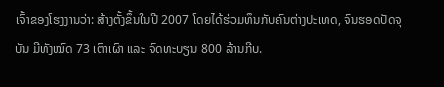ເຈົ້າຂອງໂຮງງານວ່າ: ສ້າງຕັ້ງຂຶ້ນໃນປີ 2007 ໂດຍໄດ້ຮ່ວມທຶນກັບຄົນຕ່າງປະເທດ, ຈົນຮອດປັດຈຸບັນ ມີທັງໝົດ 73 ເຕົາເຜົາ ແລະ ຈົດທະບຽນ 800 ລ້ານກີບ.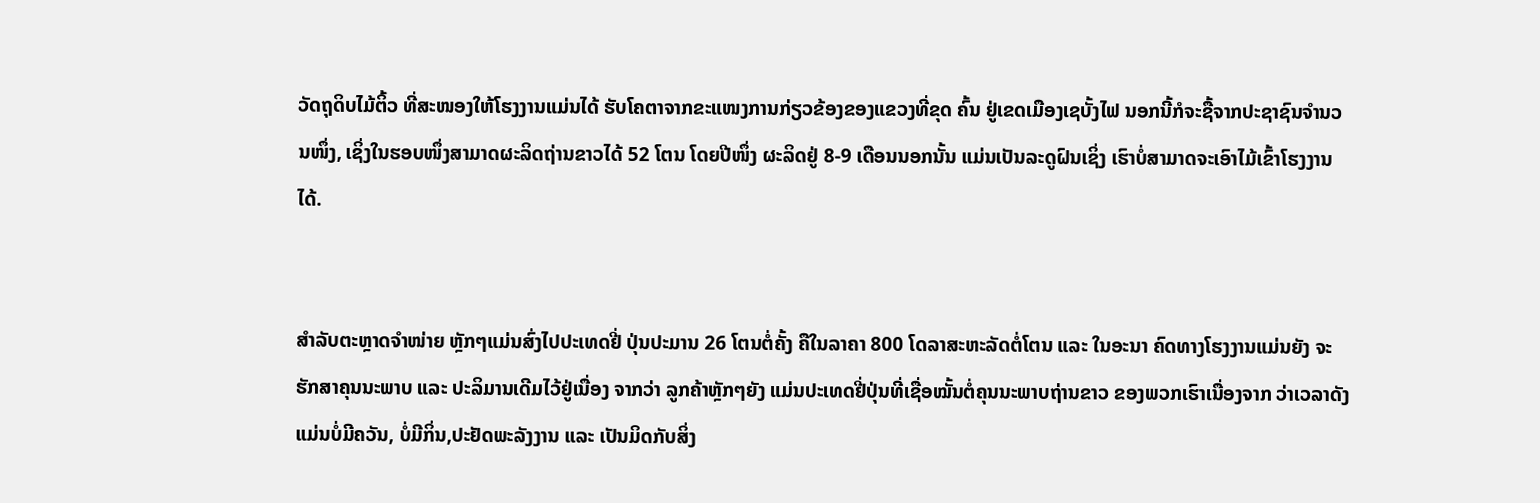ວັດຖຸດິບໄມ້ຕິ້ວ ທີ່ສະໜອງໃຫ້ໂຮງງານແມ່ນໄດ້ ຮັບໂຄຕາຈາກຂະແໜງການກ່ຽວຂ້ອງຂອງແຂວງທີ່ຂຸດ ຄົ້ນ ຢູ່ເຂດເມືອງເຊບັ້ງໄຟ ນອກນີ້ກໍຈະຊື້ຈາກປະຊາຊົນຈຳນວນໜຶ່ງ, ເຊິ່ງໃນຮອບໜຶ່ງສາມາດຜະລິດຖ່ານຂາວໄດ້ 52 ໂຕນ ໂດຍປີໜຶ່ງ ຜະລິດຢູ່ 8-9 ເດືອນນອກນັ້ນ ແມ່ນເປັນລະດູຝົນເຊິ່ງ ເຮົາບໍ່ສາມາດຈະເອົາໄມ້ເຂົ້າໂຮງງານໄດ້.


ສໍາລັບຕະຫຼາດຈໍາໜ່າຍ ຫຼັກໆແມ່ນສົ່ງໄປປະເທດຢີ່ ປຸ່ນປະມານ 26 ໂຕນຕໍ່ຄັ້ງ ຄືໃນລາຄາ 800 ໂດລາສະຫະລັດຕໍ່ໂຕນ ແລະ ໃນອະນາ ຄົດທາງໂຮງງານແມ່ນຍັງ ຈະຮັກສາຄຸນນະພາບ ແລະ ປະລິມານເດີມໄວ້ຢູ່ເນື່ອງ ຈາກວ່າ ລູກຄ້າຫຼັກໆຍັງ ແມ່ນປະເທດຢີ່ປຸ່ນທີ່ເຊື່ອໝັ້ນຕໍ່ຄຸນນະພາບຖ່ານຂາວ ຂອງພວກເຮົາເນື່ອງຈາກ ວ່າເວລາດັງແມ່ນບໍ່ມີຄວັນ, ບໍ່ມີກິ່ນ,ປະຢັດພະລັງງານ ແລະ ເປັນມິດກັບສິ່ງ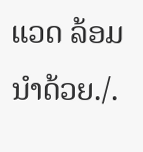ແວດ ລ້ອມນຳດ້ວຍ./.